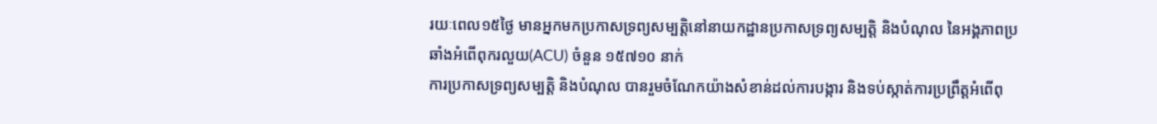រយៈពេល១៥ថ្ងៃ មានអ្នកមកប្រកាសទ្រព្យសម្បត្តិនៅនាយកដ្ឋានប្រកាសទ្រព្យសម្បត្តិ និងបំណុល នៃអង្គភាពប្រឆាំងអំពើពុករលួយ(ACU) ចំនួន ១៥៧១០ នាក់
ការប្រកាសទ្រព្យសម្បត្តិ និងបំណុល បានរួមចំណែកយ៉ាងសំខាន់ដល់ការបង្ការ និងទប់ស្កាត់ការប្រព្រឹត្តអំពើពុ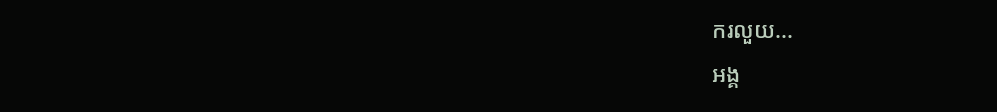ករលួយ...
អង្គ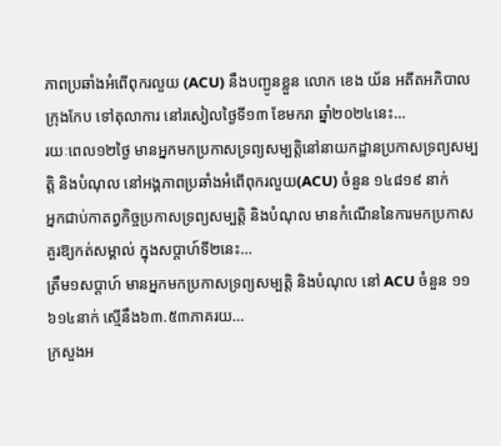ភាពប្រឆាំងអំពើពុករលួយ (ACU) នឹងបញ្ជូនខ្លួន លោក ខេង យ័ន អតីតអភិបាលក្រុងកែប ទៅតុលាការ នៅរសៀលថ្ងៃទី១៣ ខែមករា ឆ្នាំ២០២៤នេះ...
រយៈពេល១២ថ្ងៃ មានអ្នកមកប្រកាសទ្រព្យសម្បត្តិនៅនាយកដ្ឋានប្រកាសទ្រព្យសម្បត្តិ និងបំណុល នៅអង្គភាពប្រឆាំងអំពើពុករលួយ(ACU) ចំនួន ១៤៨១៩ នាក់
អ្នកជាប់កាតព្វកិច្ចប្រកាសទ្រព្យសម្បត្តិ និងបំណុល មានកំណើននៃការមកប្រកាសគួរឱ្យកត់សម្គាល់ ក្នុងសប្ដាហ៍ទី២នេះ...
ត្រឹម១សប្ដាហ៍ មានអ្នកមកប្រកាសទ្រព្យសម្បត្តិ និងបំណុល នៅ ACU ចំនួន ១១ ៦១៤នាក់ ស្មើនឹង៦៣.៥៣ភាគរយ...
ក្រសួងអ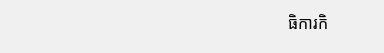ធិការកិ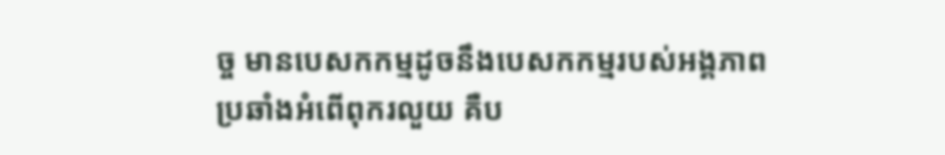ច្ច មានបេសកកម្មដូចនឹងបេសកកម្មរបស់អង្គភាពប្រឆាំងអំពើពុករលួយ គឺប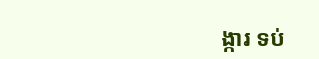ង្ការ ទប់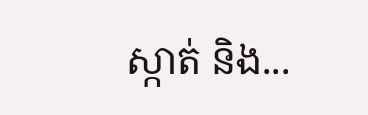ស្កាត់ និង...